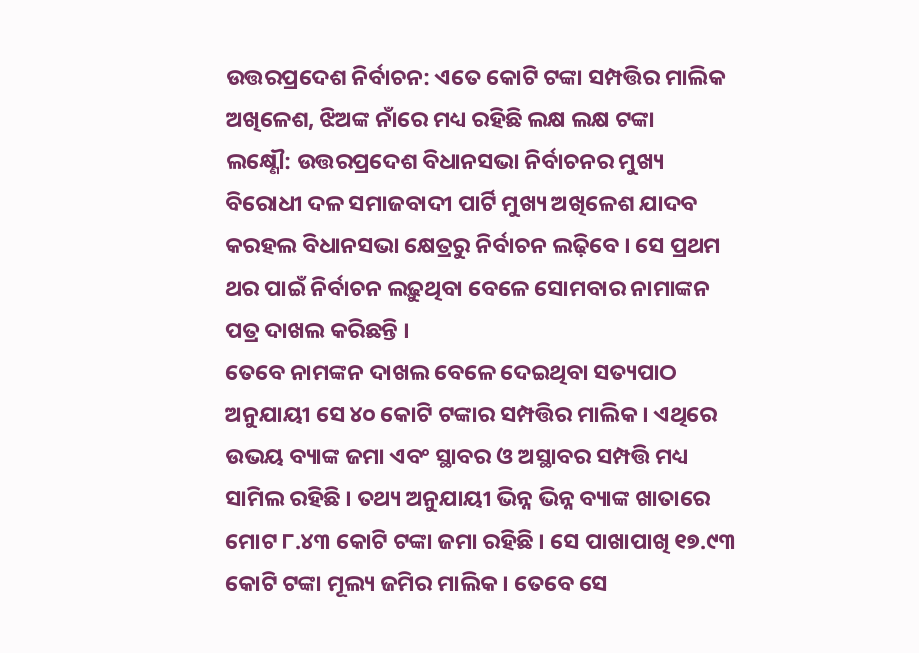ଉତ୍ତରପ୍ରଦେଶ ନିର୍ବାଚନ: ଏତେ କୋଟି ଟଙ୍କା ସମ୍ପତ୍ତିର ମାଲିକ ଅଖିଳେଶ, ଝିଅଙ୍କ ନାଁରେ ମଧ୍ୟ ରହିଛି ଲକ୍ଷ ଲକ୍ଷ ଟଙ୍କା
ଲକ୍ଷ୍ଣୌ: ଉତ୍ତରପ୍ରଦେଶ ବିଧାନସଭା ନିର୍ବାଚନର ମୁଖ୍ୟ ବିରୋଧୀ ଦଳ ସମାଜବାଦୀ ପାର୍ଟି ମୁଖ୍ୟ ଅଖିଳେଶ ଯାଦବ କରହଲ ବିଧାନସଭା କ୍ଷେତ୍ରରୁ ନିର୍ବାଚନ ଲଢ଼ିବେ । ସେ ପ୍ରଥମ ଥର ପାଇଁ ନିର୍ବାଚନ ଲଢ଼ୁଥିବା ବେଳେ ସୋମବାର ନାମାଙ୍କନ ପତ୍ର ଦାଖଲ କରିଛନ୍ତି ।
ତେବେ ନାମଙ୍କନ ଦାଖଲ ବେଳେ ଦେଇଥିବା ସତ୍ୟପାଠ ଅନୁଯାୟୀ ସେ ୪୦ କୋଟି ଟଙ୍କାର ସମ୍ପତ୍ତିର ମାଲିକ । ଏଥିରେ ଉଭୟ ବ୍ୟାଙ୍କ ଜମା ଏବଂ ସ୍ଥାବର ଓ ଅସ୍ଥାବର ସମ୍ପତ୍ତି ମଧ୍ୟ ସାମିଲ ରହିଛି । ତଥ୍ୟ ଅନୁଯାୟୀ ଭିନ୍ନ ଭିନ୍ନ ବ୍ୟାଙ୍କ ଖାତାରେ ମୋଟ ୮.୪୩ କୋଟି ଟଙ୍କା ଜମା ରହିଛି । ସେ ପାଖାପାଖି ୧୭.୯୩ କୋଟି ଟଙ୍କା ମୂଲ୍ୟ ଜମିର ମାଲିକ । ତେବେ ସେ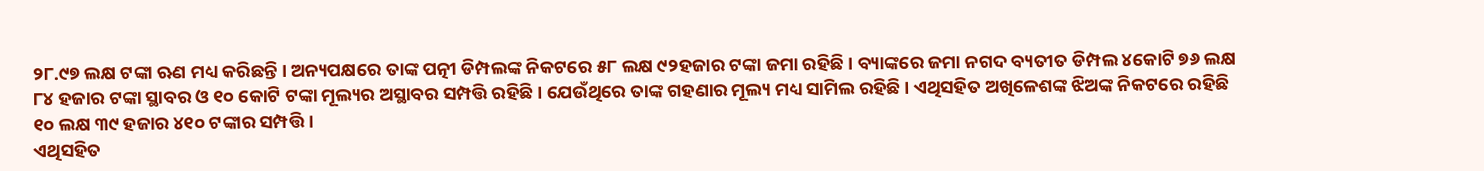୨୮.୯୭ ଲକ୍ଷ ଟଙ୍କା ଋଣ ମଧ୍ୟ କରିଛନ୍ତି । ଅନ୍ୟପକ୍ଷରେ ତାଙ୍କ ପତ୍ନୀ ଡିମ୍ପଲଙ୍କ ନିକଟରେ ୫୮ ଲକ୍ଷ ୯୨ହଜାର ଟଙ୍କା ଜମା ରହିଛି । ବ୍ୟାଙ୍କରେ ଜମା ନଗଦ ବ୍ୟତୀତ ଡିମ୍ପଲ ୪କୋଟି ୭୬ ଲକ୍ଷ ୮୪ ହଜାର ଟଙ୍କା ସ୍ଥାବର ଓ ୧୦ କୋଟି ଟଙ୍କା ମୂଲ୍ୟର ଅସ୍ଥାବର ସମ୍ପତ୍ତି ରହିଛି । ଯେଉଁଥିରେ ତାଙ୍କ ଗହଣାର ମୂଲ୍ୟ ମଧ୍ୟ ସାମିଲ ରହିଛି । ଏଥିସହିତ ଅଖିଳେଶଙ୍କ ଝିଅଙ୍କ ନିକଟରେ ରହିଛି ୧୦ ଲକ୍ଷ ୩୯ ହଜାର ୪୧୦ ଟଙ୍କାର ସମ୍ପତ୍ତି ।
ଏଥିସହିତ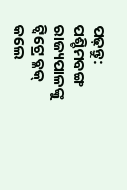ପଢ଼ନ୍ତୁ: ପଶ୍ଚିମବଙ୍ଗ ରାଜ୍ୟପାଳଙ୍କୁ ଟ୍ୱିଟ୍ରେ ବ୍ଳକ୍ କଲେ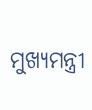ମୁଖ୍ୟମନ୍ତ୍ରୀ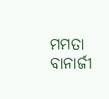ମମତା ବାନାର୍ଜୀ